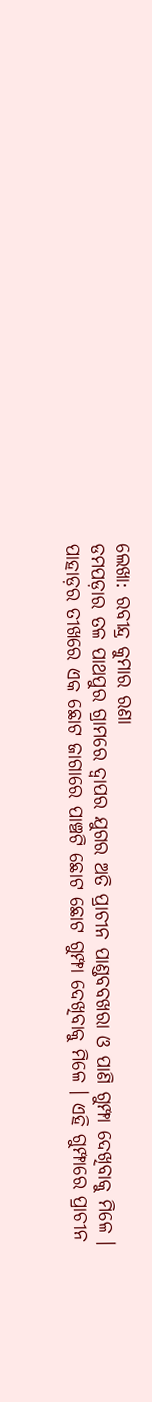ଲେଖା: ରବୀନ୍ଦ୍ର କୁମାର ରଣା
ଡମପଡ଼ାର ତଳ ପାଥପୁର ଗ୍ରାମରେ ଦ୍ଵାପର ଯୁଗର ଅତି ପ୍ରାଚୀନ ପାଣ୍ଡବବଖରା ଓ ପାଣି ଗୁମ୍ଫା ଦେଖିବାକୁ ମିଳେ ।
ପାହାଡ଼ର ତୀଖରେ ଏକ ଛୋଟ ଜାଗାରେ ପାଞ୍ଚଟି ଛୋଟ ଛୋଟ ଗୁମ୍ଫା ଦେଖିବାକୁ ମିଳେ । ଏହି ଗୁମ୍ଫାରେ ପ୍ରାଚୀନ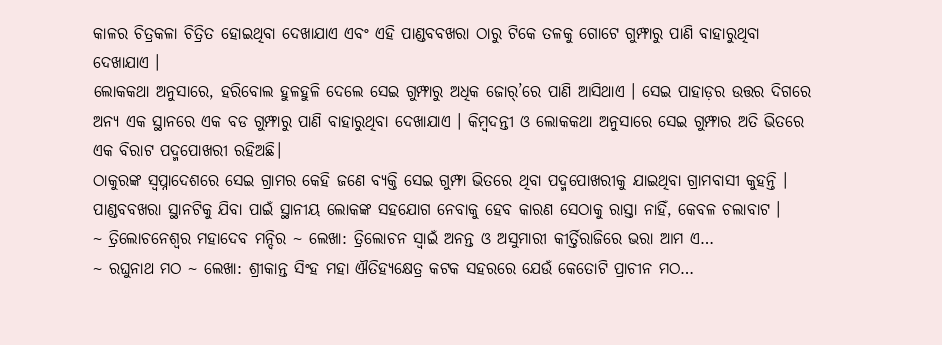କାଳର ଚିତ୍ରକଳା ଚିତ୍ରିତ ହୋଇଥିବା ଦେଖାଯାଏ ଏବଂ ଏହି ପାଣ୍ଡବବଖରା ଠାରୁ ଟିକେ ତଳକୁ ଗୋଟେ ଗୁମ୍ଫାରୁ ପାଣି ବାହାରୁଥିବା ଦେଖାଯାଏ ।
ଲୋକକଥା ଅନୁସାରେ, ହରିବୋଲ ହୁଳହୁଳି ଦେଲେ ସେଇ ଗୁମ୍ଫାରୁ ଅଧିକ ଜୋର୍’ରେ ପାଣି ଆସିଥାଏ । ସେଇ ପାହାଡ଼ର ଉତ୍ତର ଦିଗରେ ଅନ୍ୟ ଏକ ସ୍ଥାନରେ ଏକ ବଡ ଗୁମ୍ଫାରୁ ପାଣି ବାହାରୁଥିବା ଦେଖାଯାଏ । କିମ୍ବଦନ୍ତୀ ଓ ଲୋକକଥା ଅନୁସାରେ ସେଇ ଗୁମ୍ଫାର ଅତି ଭିତରେ ଏକ ବିରାଟ ପଦ୍ମପୋଖରୀ ରହିଅଛି।
ଠାକୁରଙ୍କ ସ୍ଵପ୍ନାଦେଶରେ ସେଇ ଗ୍ରାମର କେହି ଜଣେ ବ୍ୟକ୍ତି ସେଇ ଗୁମ୍ଫା ଭିତରେ ଥିବା ପଦ୍ମପୋଖରୀକୁ ଯାଇଥିବା ଗ୍ରାମବାସୀ କୁହନ୍ତି । ପାଣ୍ଡବବଖରା ସ୍ଥାନଟିକୁ ଯିବା ପାଇଁ ସ୍ଥାନୀୟ ଲୋକଙ୍କ ସହଯୋଗ ନେବାକୁ ହେବ କାରଣ ସେଠାକୁ ରାସ୍ତା ନାହିଁ, କେବଳ ଚଲାବାଟ ।
~ ତ୍ରିଲୋଚନେଶ୍ୱର ମହାଦେବ ମନ୍ଦିର ~ ଲେଖା: ତ୍ରିଲୋଚନ ସ୍ୱାଇଁ ଅନନ୍ତ ଓ ଅସୁମାରୀ କୀର୍ତ୍ତିରାଜିରେ ଭରା ଆମ ଏ…
~ ରଘୁନାଥ ମଠ ~ ଲେଖା: ଶ୍ରୀକାନ୍ତ ସିଂହ ମହା ଐତିହ୍ୟକ୍ଷେତ୍ର କଟକ ସହରରେ ଯେଉଁ କେତୋଟି ପ୍ରାଚୀନ ମଠ…